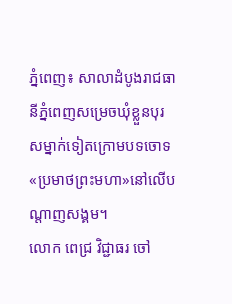ភ្នំពេញ៖ សាលាដំបូងរាជធានីភ្នំពេញសម្រេចឃុំខ្លួនបុរសម្នាក់ទៀតក្រោមបទចោទ«ប្រមាថព្រះមហា»នៅលើបណ្តាញសង្គម។
លោក ពេជ្រ វិជ្ជាធរ ចៅ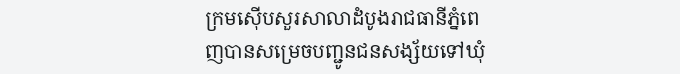ក្រមស៊ើបសួរសាលាដំបូងរាជធានីភ្នំពេញបានសម្រេចបញ្ជូនជនសង្ស័យទៅឃុំ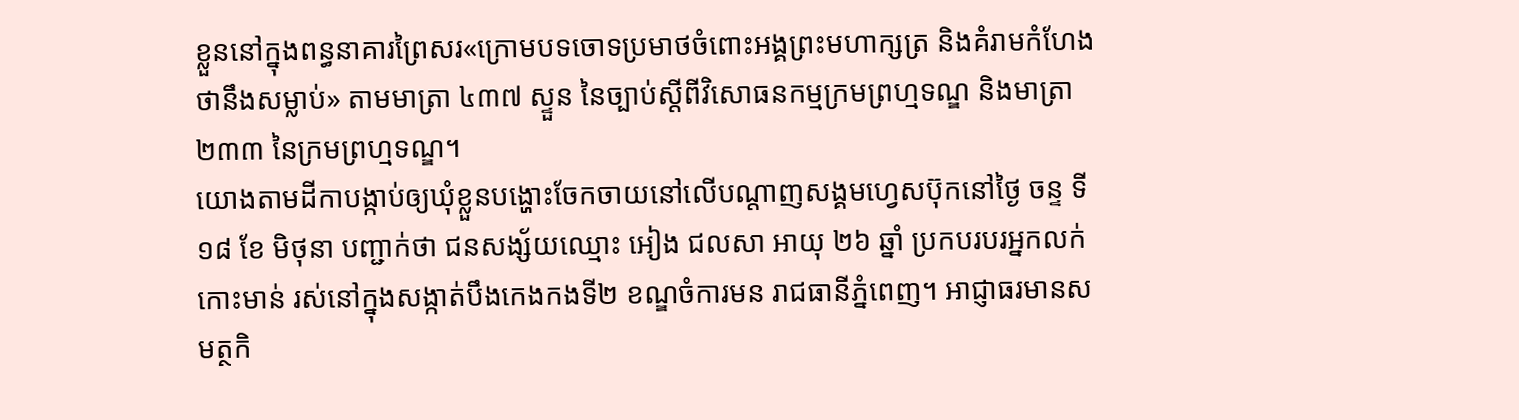ខ្លួននៅក្នុងពន្ធនាគារព្រៃសរ«ក្រោមបទចោទប្រមាថចំពោះអង្គព្រះមហាក្សត្រ និងគំរាមកំហែងថានឹងសម្លាប់» តាមមាត្រា ៤៣៧ ស្ទួន នៃច្បាប់ស្តីពីវិសោធនកម្មក្រមព្រហ្មទណ្ឌ និងមាត្រា ២៣៣ នៃក្រមព្រហ្មទណ្ឌ។
យោងតាមដីកាបង្កាប់ឲ្យឃុំខ្លួនបង្ហោះចែកចាយនៅលើបណ្តាញសង្គមហ្វេសប៊ុកនៅថ្ងៃ ចន្ទ ទី ១៨ ខែ មិថុនា បញ្ជាក់ថា ជនសង្ស័យឈ្មោះ អៀង ជលសា អាយុ ២៦ ឆ្នាំ ប្រកបរបរអ្នកលក់កោះមាន់ រស់នៅក្នុងសង្កាត់បឹងកេងកងទី២ ខណ្ឌចំការមន រាជធានីភ្នំពេញ។ អាជ្ញាធរមានសមត្ថកិ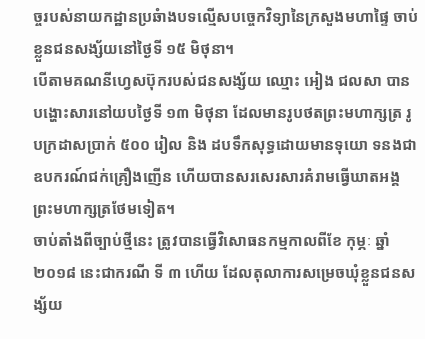ច្ចរបស់នាយកដ្ឋានប្រឆំាងបទល្មើសបច្ចេកវិទ្យានៃក្រសួងមហាផ្ទៃ ចាប់ខ្លួនជនសង្ស័យនៅថ្ងៃទី ១៥ មិថុនា។
បើតាមគណនីហ្វេសប៊ុករបស់ជនសង្ស័យ ឈ្មោះ អៀង ជលសា បានបង្ហោះសារនៅយបថ្ងៃទី ១៣ មិថុនា ដែលមានរូបថតព្រះមហាក្សត្រ រូបក្រដាសប្រាក់ ៥០០ រៀល និង ដបទឹកសុទ្ធដោយមានទុយោ ទនងជាឧបករណ៍ជក់គ្រឿងញើន ហើយបានសរសេរសារគំរាមធ្វើឃាតអង្គព្រះមហាក្សត្រថែមទៀត។
ចាប់តាំងពីច្បាប់ថ្មីនេះ ត្រូវបានធ្វើវិសោធនកម្មកាលពីខែ កុម្ភៈ ឆ្នាំ ២០១៨ នេះជាករណី ទី ៣ ហើយ ដែលតុលាការសម្រេចឃុំខ្លួនជនសង្ស័យ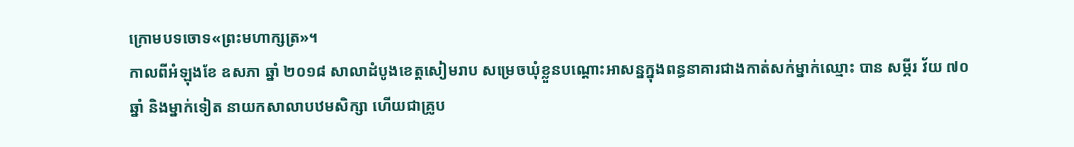ក្រោមបទចោទ«ព្រះមហាក្សត្រ»។
កាលពីអំឡុងខែ ឧសភា ឆ្នាំ ២០១៨ សាលាដំបូងខេត្តសៀមរាប សម្រេចឃុំខ្លួនបណ្តោះអាសន្នក្នុងពន្ធនាគារជាងកាត់សក់ម្នាក់ឈ្មោះ បាន សម្ភីរ វ័យ ៧០ ឆ្នាំ និងម្នាក់ទៀត នាយកសាលាបឋមសិក្សា ហើយជាគ្រូប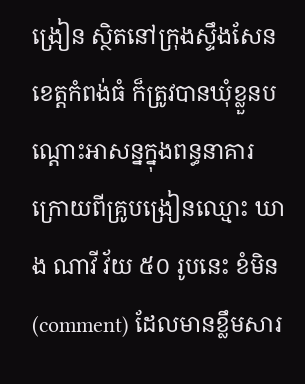ង្រៀន ស្ថិតនៅក្រុងស្ទឹងសែន ខេត្តកំពង់ធំ ក៏ត្រូវបានឃុំខ្លួនបណ្តោះអាសន្នក្នុងពន្ធនាគារ ក្រោយពីគ្រូបង្រៀនឈ្មោះ ឃាង ណាវី វ័យ ៥០ រូបនេះ ខំមិន (comment) ដែលមានខ្លឹមសារ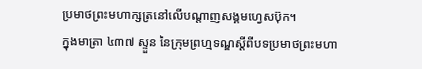ប្រមាថព្រះមហាក្សត្រនៅលើបណ្តាញសង្គមហ្វេសប៊ុក។
ក្នុងមាត្រា ៤៣៧ ស្ទួន នៃក្រុមព្រហ្មទណ្ឌស្តីពីបទប្រមាថព្រះមហា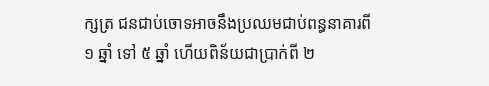ក្សត្រ ជនជាប់ចោទអាចនឹងប្រឈមជាប់ពន្ធនាគារពី ១ ឆ្នាំ ទៅ ៥ ឆ្នាំ ហើយពិន័យជាប្រាក់ពី ២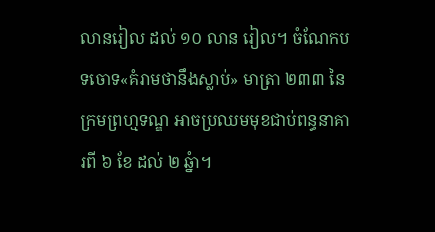លានរៀល ដល់ ១០ លាន រៀល។ ចំណែកបទចោទ«គំរាមថានឹងស្លាប់» មាត្រា ២៣៣ នៃក្រមព្រហ្មទណ្ឌ អាចប្រឈមមុខជាប់ពន្ធនាគារពី ៦ ខែ ដល់ ២ ឆ្នំា។